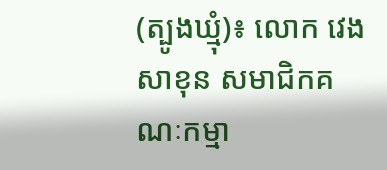(ត្បូងឃ្មុំ)៖ លោក វេង សាខុន សមាជិកគណៈកម្មា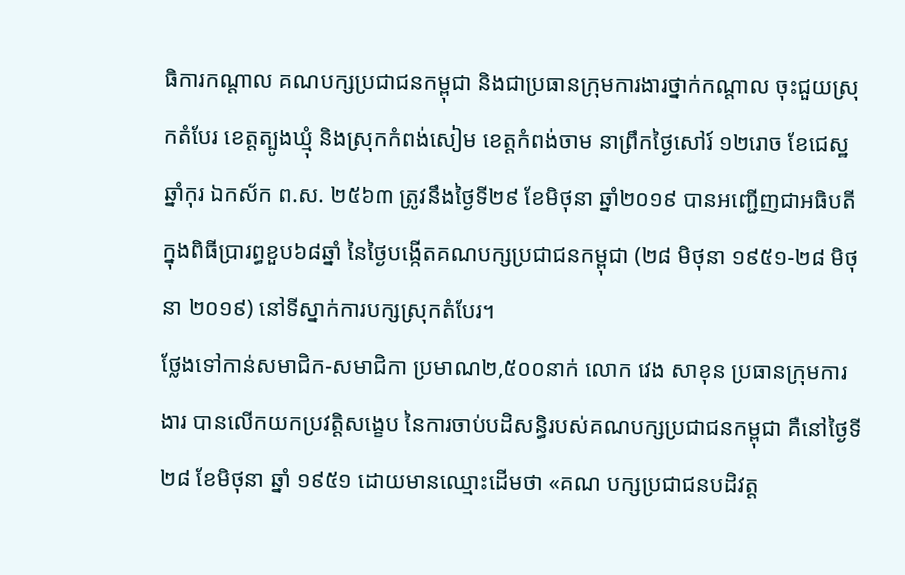ធិការកណ្តាល គណបក្សប្រជាជនកម្ពុជា និងជាប្រធានក្រុមការងារថ្នាក់កណ្តាល ចុះជួយស្រុកតំបែរ ខេត្តត្បូងឃ្មុំ និងស្រុកកំពង់សៀម ខេត្តកំពង់ចាម នាព្រឹកថ្ងៃសៅរ៍ ១២រោច ខែជេស្ឋ ឆ្នាំកុរ ឯកស័ក ព.ស. ២៥៦៣ ត្រូវនឹងថ្ងៃទី២៩ ខែមិថុនា ឆ្នាំ២០១៩ បានអញ្ជើញជាអធិបតីក្នុងពិធីប្រារព្ធខួប៦៨ឆ្នាំ នៃថ្ងៃបង្កើតគណបក្សប្រជាជនកម្ពុជា (២៨ មិថុនា ១៩៥១-២៨ មិថុនា ២០១៩) នៅទីស្នាក់ការបក្សស្រុកតំបែរ។
ថ្លែងទៅកាន់សមាជិក-សមាជិកា ប្រមាណ២,៥០០នាក់ លោក វេង សាខុន ប្រធានក្រុមការងារ បានលើកយកប្រវត្តិសង្ខេប នៃការចាប់បដិសន្ធិរបស់គណបក្សប្រជាជនកម្ពុជា គឺនៅថ្ងៃទី២៨ ខែមិថុនា ឆ្នាំ ១៩៥១ ដោយមានឈ្មោះដើមថា «គណ បក្សប្រជាជនបដិវត្ត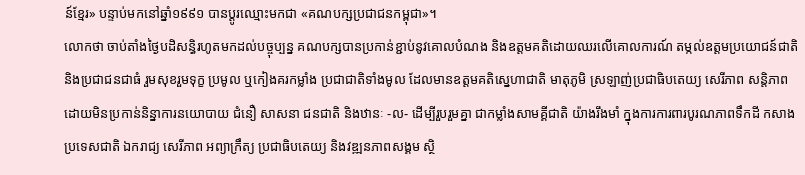ន៍ខ្មែរ» បន្ទាប់មកនៅឆ្នាំ១៩៩១ បានប្តូរឈ្មោះមកជា «គណបក្សប្រជាជនកម្ពុជា»។
លោកថា ចាប់តាំងថ្ងៃបដិសន្ធិរហូតមកដល់បច្ចុប្បន្ន គណបក្សបានប្រកាន់ខ្ជាប់នូវគោលបំណង និងឧត្តមគតិដោយឈរលើគោលការណ៍ តម្កល់ឧត្តមប្រយោជន៍ជាតិ និងប្រជាជនជាធំ រួមសុខរួមទុក្ខ ប្រមូល ឬកៀងគរកម្លាំង ប្រជាជាតិទាំងមូល ដែលមានឧត្តមគតិស្នេហាជាតិ មាតុភូមិ ស្រឡាញ់ប្រជាធិបតេយ្យ សេរីភាព សន្តិភាព ដោយមិនប្រកាន់និន្នាការនយោបាយ ជំនឿ សាសនា ជនជាតិ និងឋានៈ -ល- ដើម្បីរួបរួមគ្នា ជាកម្លាំងសាមគ្គីជាតិ យ៉ាងរឹងមាំ ក្នុងការការពារបូរណភាពទឹកដី កសាងប្រទេសជាតិ ឯករាជ្យ សេរីភាព អព្យាក្រឹត្យ ប្រជាធិបតេយ្យ និងវឌ្ឍនភាពសង្គម ស្ថិ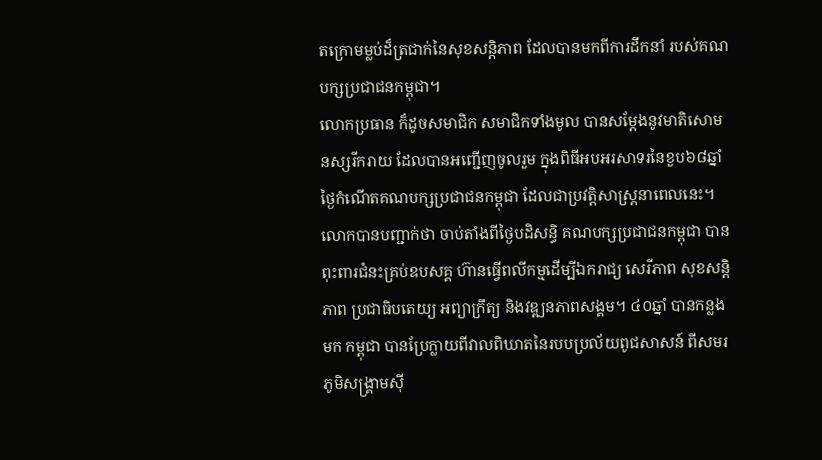តក្រោមម្លប់ដ៏ត្រជាក់នៃសុខសន្តិភាព ដែលបានមកពីការដឹកនាំ របស់គណបក្សប្រជាជនកម្ពុជា។
លោកប្រធាន ក៏ដូចសមាជិក សមាជិកទាំងមូល បានសម្តែងនូវមាតិសោមនស្សរីករាយ ដែលបានអញ្ជើញចូលរួម ក្នុងពិធីអបអរសាទរនៃខួប៦៨ឆ្នាំ ថ្ងៃកំណើតគណបក្សប្រជាជនកម្ពុជា ដែលជាប្រវត្តិសាស្រ្តនាពេលនេះ។
លោកបានបញ្ជាក់ថា ចាប់តាំងពីថ្ងៃបដិសន្ធិ គណបក្សប្រជាជនកម្ពុជា បានពុះពារជំនះគ្រប់ឧបសគ្គ ហ៊ានធ្វើពលីកម្មដើម្បីឯករាជ្យ សេរីភាព សុខសន្តិភាព ប្រជាធិបតេយ្យ អព្យាក្រឹត្យ និងវឌ្ឍនភាពសង្គម។ ៤០ឆ្នាំ បានកន្លងមក កម្ពុជា បានប្រែក្លាយពីវាលពិឃាតនៃរបបប្រល័យពូជសាសន៍ ពីសមរភូមិសង្គ្រាមស៊ី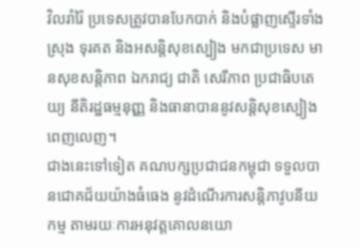វិលរាំរ៉ៃ ប្រទេសត្រូវបានបែកបាក់ និងបំផ្លាញស្ទើរទាំងស្រុង ទុរគត និងអសន្តិសុខស្បៀង មកជាប្រទេស មានសុខសន្តិភាព ឯករាជ្យ ជាតិ សេរីភាព ប្រជាធិបតេយ្យ នីតិរដ្ឋធម្មនុញ្ញ និងធានាបាននូវសន្តិសុខស្បៀងពេញលេញ។
ជាងនេះទៅទៀត គណបក្សប្រជាជនកម្ពុជា ទទួលបានជោគជ័យយ៉ាងធំធេង នូវដំណើរការសន្តិភាវូបនីយកម្ម តាមរយៈការអនុវត្តគោលនយោ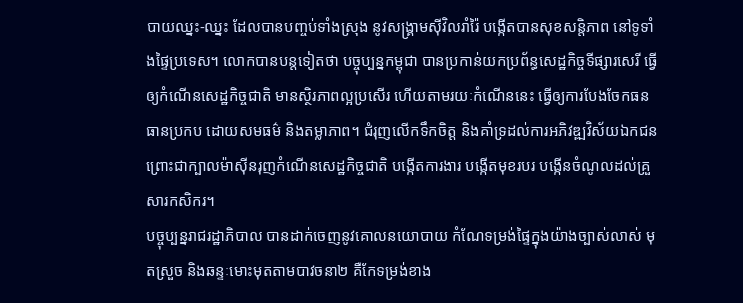បាយឈ្នះ-ឈ្នះ ដែលបានបញ្ចប់ទាំងស្រុង នូវសង្គ្រាមស៊ីវិលរាំរ៉ៃ បង្កើតបានសុខសន្តិភាព នៅទូទាំងផ្ទៃប្រទេស។ លោកបានបន្តទៀតថា បច្ចុប្បន្នកម្ពុជា បានប្រកាន់យកប្រព័ន្ធសេដ្ឋកិច្ចទីផ្សារសេរី ធ្វើឲ្យកំណើនសេដ្ឋកិច្ចជាតិ មានស្ថិរភាពល្អប្រសើរ ហើយតាមរយៈកំណើននេះ ធ្វើឲ្យការបែងចែកធនធានប្រកប ដោយសមធម៌ និងតម្លាភាព។ ជំរុញលើកទឹកចិត្ត និងគាំទ្រដល់ការអភិវឌ្ឍវិស័យឯកជន ព្រោះជាក្បាលម៉ាស៊ីនរុញកំណើនសេដ្ឋកិច្ចជាតិ បង្កើតការងារ បង្កើតមុខរបរ បង្កើនចំណូលដល់គ្រួសារកសិករ។
បច្ចុប្បន្នរាជរដ្ឋាភិបាល បានដាក់ចេញនូវគោលនយោបាយ កំណែទម្រង់ផ្ទៃក្នុងយ៉ាងច្បាស់លាស់ មុតស្រួច និងឆន្ទៈមោះមុតតាមបាវចនា២ គឺកែទម្រង់ខាង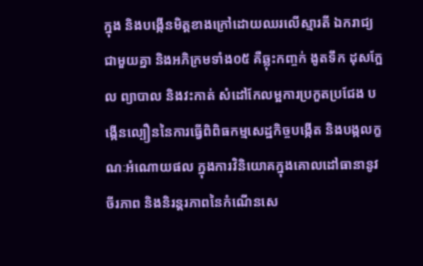ក្នុង និងបង្កើនមិត្តខាងក្រៅដោយឈរលើស្មារតី ឯករាជ្យជាមួយគ្នា និងអភិក្រមទាំង០៥ គឺឆ្លុះកញ្ចក់ ងូតទឹក ដុសក្អែល ព្យាបាល និងវះកាត់ សំដៅកែលម្អការប្រកួតប្រជែង បង្កើនល្បឿននៃការធ្វើពិពិធកម្មសេដ្ឋកិច្ចបង្កើត និងបង្កលក្ខណៈអំណោយផល ក្នុងការវិនិយោគក្នុងគោលដៅធានានូវចីរភាព និងនិរន្តរភាពនៃកំណើនសេ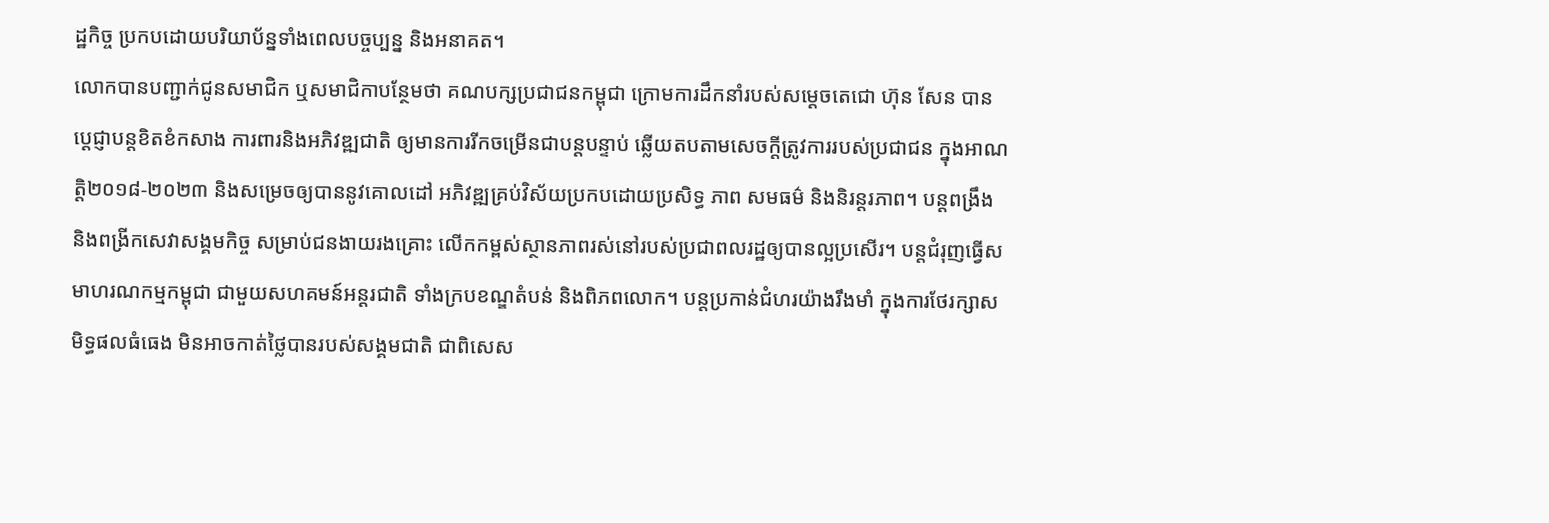ដ្ឋកិច្ច ប្រកបដោយបរិយាប័ន្នទាំងពេលបច្ចប្បន្ន និងអនាគត។
លោកបានបញ្ជាក់ជូនសមាជិក ឬសមាជិកាបន្ថែមថា គណបក្សប្រជាជនកម្ពុជា ក្រោមការដឹកនាំរបស់សម្តេចតេជោ ហ៊ុន សែន បានប្តេជ្ញាបន្តខិតខំកសាង ការពារនិងអភិវឌ្ឍជាតិ ឲ្យមានការរីកចម្រើនជាបន្តបន្ទាប់ ឆ្លើយតបតាមសេចក្តីត្រូវការរបស់ប្រជាជន ក្នុងអាណត្តិ២០១៨-២០២៣ និងសម្រេចឲ្យបាននូវគោលដៅ អភិវឌ្ឍគ្រប់វិស័យប្រកបដោយប្រសិទ្ធ ភាព សមធម៌ និងនិរន្តរភាព។ បន្តពង្រឹង និងពង្រីកសេវាសង្គមកិច្ច សម្រាប់ជនងាយរងគ្រោះ លើកកម្ពស់ស្ថានភាពរស់នៅរបស់ប្រជាពលរដ្ឋឲ្យបានល្អប្រសើរ។ បន្តជំរុញធ្វើសមាហរណកម្មកម្ពុជា ជាមួយសហគមន៍អន្តរជាតិ ទាំងក្របខណ្ឌតំបន់ និងពិភពលោក។ បន្តប្រកាន់ជំហរយ៉ាងរឹងមាំ ក្នុងការថែរក្សាសមិទ្ធផលធំធេង មិនអាចកាត់ថ្លៃបានរបស់សង្គមជាតិ ជាពិសេស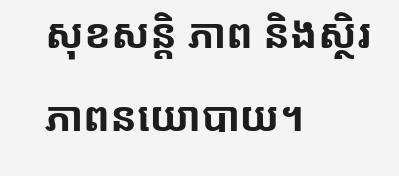សុខសន្តិ ភាព និងស្ថិរភាពនយោបាយ។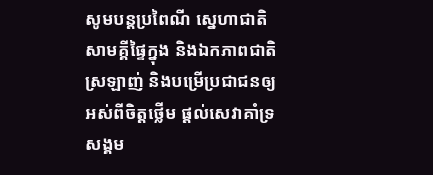សូមបន្តប្រពៃណី ស្នេហាជាតិ សាមគ្គីផ្ទៃក្នុង និងឯកភាពជាតិស្រឡាញ់ និងបម្រើប្រជាជនឲ្យអស់ពីចិត្តថ្លើម ផ្តល់សេវាគាំទ្រសង្គម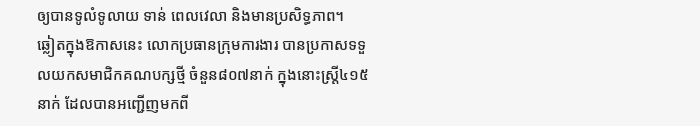ឲ្យបានទូលំទូលាយ ទាន់ ពេលវេលា និងមានប្រសិទ្ធភាព។
ឆ្លៀតក្នុងឱកាសនេះ លោកប្រធានក្រុមការងារ បានប្រកាសទទួលយកសមាជិកគណបក្សថ្មី ចំនួន៨០៧នាក់ ក្នុងនោះស្រ្តី៤១៥នាក់ ដែលបានអញ្ជើញមកពី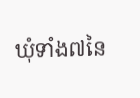ឃុំទាំង៧នៃ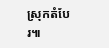ស្រុកតំបែរ៕